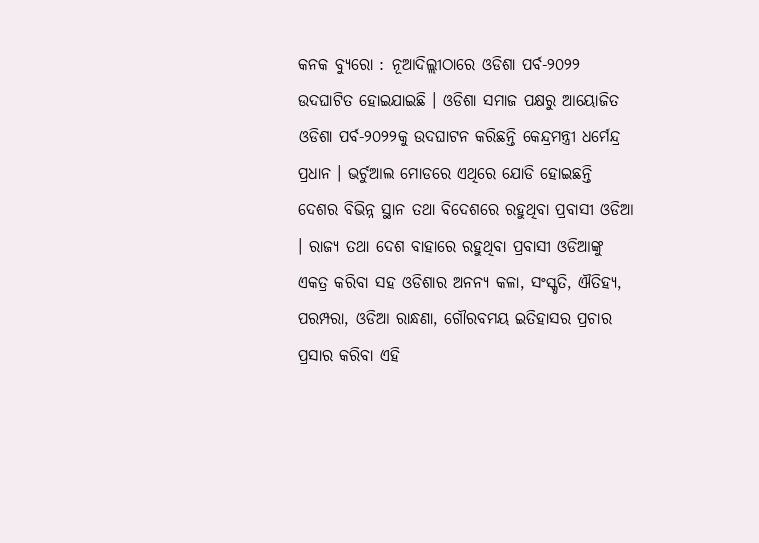କନକ ବ୍ୟୁରୋ : ନୂଆଦିଲ୍ଲୀଠାରେ ଓଡିଶା ପର୍ବ-୨୦୨୨ ଉଦଘାଟିତ ହୋଇଯାଇଛି । ଓଡିଶା ସମାଜ ପକ୍ଷରୁ ଆୟୋଜିତ ଓଡିଶା ପର୍ବ-୨୦୨୨କୁ ଉଦଘାଟନ କରିଛନ୍ତି କେନ୍ଦ୍ରମନ୍ତ୍ରୀ ଧର୍ମେନ୍ଦ୍ର ପ୍ରଧାନ । ଭର୍ଚୁଆଲ ମୋଡରେ ଏଥିରେ ଯୋଡି ହୋଇଛନ୍ତି ଦେଶର ବିଭିନ୍ନ ସ୍ଥାନ ତଥା ବିଦେଶରେ ରହୁଥିବା ପ୍ରବାସୀ ଓଡିଆ । ରାଜ୍ୟ ତଥା ଦେଶ ବାହାରେ ରହୁଥିବା ପ୍ରବାସୀ ଓଡିଆଙ୍କୁ ଏକତ୍ର କରିବା ସହ ଓଡିଶାର ଅନନ୍ୟ କଳା, ସଂସ୍କୃତି, ଐତିହ୍ୟ, ପରମ୍ପରା, ଓଡିଆ ରାନ୍ଧଣା, ଗୌରବମୟ ଇତିହାସର ପ୍ରଚାର ପ୍ରସାର କରିବା ଏହି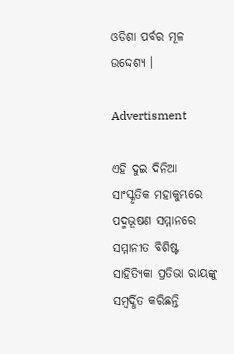ଓଡିଶା ପର୍ବର ମୂଳ ଉଦ୍ଦେଶ୍ୟ ।

Advertisment

ଏହି ଦୁଇ ଦିନିଆ ସାଂସ୍କୃତିକ ମହାକୁମ୍ଭରେ ପଦ୍ମଭୂଷଣ ସମ୍ମାନରେ ସମ୍ମାନୀତ ବିଶିଷ୍ଟ ସାହିତ୍ୟିକା ପ୍ରତିଭା ରାୟଙ୍କୁ ସମ୍ବର୍ଦ୍ଧିତ କରିଛନ୍ତି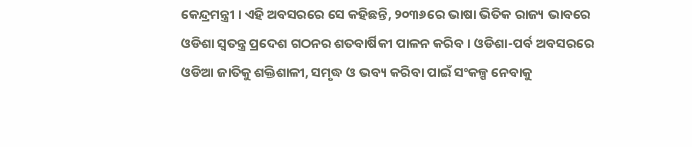କେନ୍ଦ୍ରମନ୍ତ୍ରୀ । ଏହି ଅବସରରେ ସେ କହିଛନ୍ତି, ୨୦୩୬ରେ ଭାଷା ଭିତିକ ରାଜ୍ୟ ଭାବରେ ଓଡିଶା ସ୍ୱତନ୍ତ୍ର ପ୍ରଦେଶ ଗଠନର ଶତବାର୍ଷିକୀ ପାଳନ କରିବ । ଓଡିଶା-ପର୍ବ ଅବସରରେ ଓଡିଆ ଜାତିକୁ ଶକ୍ତିଶାଳୀ, ସମୃଦ୍ଧ ଓ ଭବ୍ୟ କରିବା ପାଇଁ ସଂକଳ୍ପ ନେବାକୁ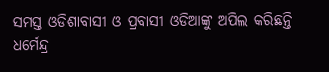ସମସ୍ତ ଓଡିଶାବାସୀ ଓ ପ୍ରବାସୀ ଓଡିଆଙ୍କୁ ଅପିଲ କରିଛନ୍ତି ଧର୍ମେନ୍ଦ୍ର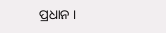ପ୍ରଧାନ ।